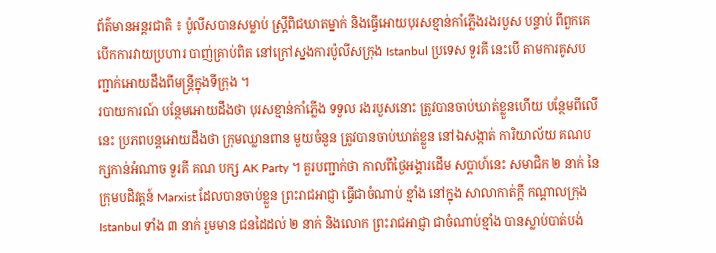ព័ត៌មានអន្តរជាតិ ៖ ប៉ូលីសបានសម្លាប់ ស្រ្តីពិជឃាតម្នាក់ និងធ្វើអោយបុរសខ្មាន់កាំភ្លើងរងរបួស បន្ទាប់ ពីពួកគេបើកការវាយប្រហារ បាញ់គ្រាប់ពិត នៅក្រៅស្នងការប៉ូលីសក្រុង Istanbul ប្រទេស ទួរគី នេះបើ តាមការគូសបញ្ជាក់អោយដឹងពីមន្រ្តីក្នុងទីក្រុង ។
របាយការណ៍ បន្ថែមអោយដឹងថា បុរសខ្មាន់កាំភ្លើង ទទួល រងរបួសនោះ ត្រូវបានចាប់ឃាត់ខ្លួនហើយ បន្ថែមពីលើនេះ ប្រភពបន្តអោយដឹងថា ក្រុមឈ្លានពាន មួយចំនួន ត្រូវបានចាប់ឃាត់ខ្លួន នៅឯសង្កាត់ ការិយាល័យ គណបក្សកាន់អំណាច ទួរគី គណ បក្ស AK Party ។ គួរបញ្ជាក់ថា កាលពីថ្ងៃអង្គារដើម សប្តាហ៍នេះ សមាជិក ២ នាក់ នៃក្រុមបដិវត្តន៍ Marxist ដែលបានចាប់ខ្លួន ព្រះរាជអាជ្ញា ធ្វើជាចំណាប់ ខ្មាំង នៅក្នុង សាលាកាត់ក្តី កណ្តាលក្រុង Istanbul ទាំង ៣ នាក់ រួមមាន ជនដៃដល់ ២ នាក់ និងលោក ព្រះរាជអាជ្ញា ជាចំណាប់ខ្មាំង បានស្លាប់បាត់បង់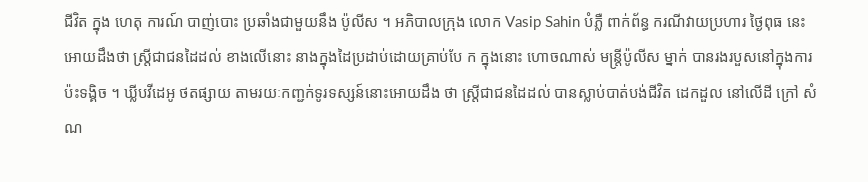ជីវិត ក្នុង ហេតុ ការណ៍ បាញ់បោះ ប្រឆាំងជាមួយនឹង ប៉ូលីស ។ អភិបាលក្រុង លោក Vasip Sahin បំភ្លឺ ពាក់ព័ន្ធ ករណីវាយប្រហារ ថ្ងៃពុធ នេះអោយដឹងថា ស្រ្តីជាជនដៃដល់ ខាងលើនោះ នាងក្នុងដៃប្រដាប់ដោយគ្រាប់បែ ក ក្នុងនោះ ហោចណាស់ មន្រ្តីប៉ូលីស ម្នាក់ បានរងរបួសនៅក្នុងការប៉ះទង្គិច ។ ឃ្លីបវីដេអូ ថតផ្សាយ តាមរយៈកញ្ជក់ទូរទស្សន៍នោះអោយដឹង ថា ស្រ្តីជាជនដៃដល់ បានស្លាប់បាត់បង់ជីវិត ដេកដួល នៅលើដី ក្រៅ សំ ណ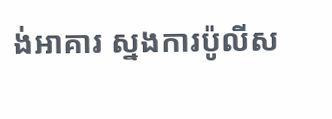ង់អាគារ ស្នងការប៉ូលីស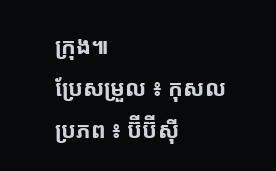ក្រុង៕
ប្រែសម្រួល ៖ កុសល
ប្រភព ៖ ប៊ីប៊ីស៊ី